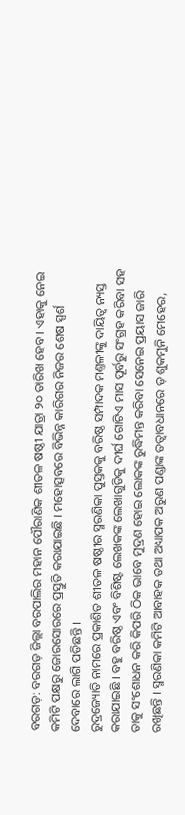ବରଗଡ଼: ବରଗଡ଼ ଜିଲ୍ଲା ବରପାଲିର ମହାନ ପୌରାଣିକ ଶୀତଳ ଷଷ୍ଠୀ ଯାତ୍ରା ୨୦ ତାରିଖ ହେବ । ଏହାକୁ ନେଇ କମିଟି ପକ୍ଷରୁ ଜୋରସୋରରେ ପ୍ରସ୍ତୁତି କରାଯାଇଛି । ମହୋତ୍ସବରେ ବିଭିନ୍ନ କାରିଗର ନିଜର ଶେଷ ସ୍ପର୍ଶ ଦେବାରେ ଲାଗି ପଡିଛନ୍ତି ।
ରୁଦ୍ରଜ୍ୟୋତି ନାମରେ ପ୍ରକାଶିତ ଶୀତଳ ଷଷ୍ଠୀର ସ୍ମରଣିକା ପୁସ୍ତକକୁ ବରିଷ୍ଠ ସମ୍ପାଦକ ମଣ୍ତଳୀଙ୍କୁ ଦାୟିତ୍ୱ ନ୍ୟସ୍ତ କରାଯାଇଛି । ବହୁ ବରିଷ୍ଠ ଏବଂ ବିଶିଷ୍ଟ ଲେଖକଙ୍କ ଲେଖାଗୁଡିକୁ ଦୀର୍ଘ ଗୋଟିଏ ମାସ ପୂର୍ବରୁ ସଂଗ୍ରହ କରିବା ସହ ତାକୁ ସଂଶୋଧନ କରି କିପରି ଠିକ ଭାବେ ମୁଦ୍ରଣ ହୋଇ ଲୋକଙ୍କ ରୁଦ୍ଧିମନ୍ତ କରିବା ସେନେଇ ପ୍ରୟାସ ଜାରି ରଖିଛନ୍ତି । ସ୍ମରଣିକା କମିଟି ଆବାହକ ତଥା ଅଧ୍ୟାପକ ଅରୁଣ ପଣ୍ଡାଙ୍କ ତତ୍ବାବଧାନରେ ଡ଼ ଶୁକମୁନି ମେହେର,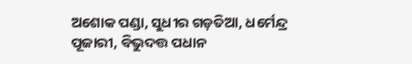ଅଶୋକ ପଣ୍ଡା, ସୁଧୀର ଗଡ଼ତିଆ, ଧର୍ମେନ୍ଦ୍ର ପୂଜାରୀ, ବିଭୁଦତ୍ତ ପଧାନ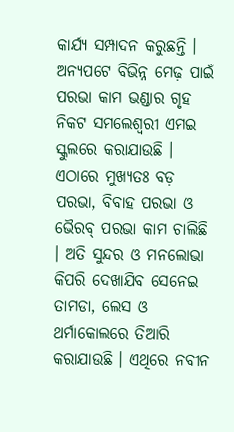କାର୍ଯ୍ୟ ସମ୍ପାଦନ କରୁଛନ୍ତି ।
ଅନ୍ୟପଟେ ବିଭିନ୍ନ ମେଢ଼ ପାଇଁ ପରଭା କାମ ଭଣ୍ଡାର ଗୃହ ନିକଟ ସମଲେଶ୍ୱରୀ ଏମଇ ସ୍କୁଲରେ କରାଯାଉଛି । ଏଠାରେ ମୁଖ୍ୟତଃ ବଡ଼ ପରଭା, ବିବାହ ପରଭା ଓ ଭୈରବ୍ ପରଭା କାମ ଚାଲିଛି । ଅତି ସୁନ୍ଦର ଓ ମନଲୋଭା କିପରି ଦେଖାଯିବ ସେନେଇ ତାମଡା, ଲେସ ଓ ଥର୍ମାକୋଲରେ ତିଆରି କରାଯାଉଛି । ଏଥିରେ ନବୀନ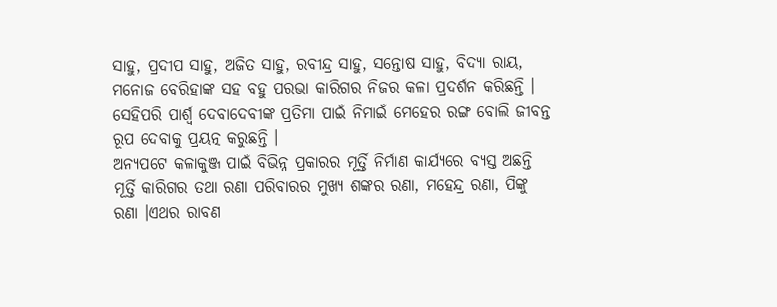ସାହୁ, ପ୍ରଦୀପ ସାହୁ, ଅଜିତ ସାହୁ, ରବୀନ୍ଦ୍ର ସାହୁ, ସନ୍ତୋଷ ସାହୁ, ବିଦ୍ୟା ରାୟ, ମନୋଜ ବେରିହାଙ୍କ ସହ ବହୁ ପରଭା କାରିଗର ନିଜର କଳା ପ୍ରଦର୍ଶନ କରିଛନ୍ତି ।
ସେହିପରି ପାର୍ଶ୍ୱ ଦେବାଦେବୀଙ୍କ ପ୍ରତିମା ପାଇଁ ନିମାଇଁ ମେହେର ରଙ୍ଗ ବୋଲି ଜୀବନ୍ତ ରୂପ ଦେବାକୁ ପ୍ରୟତ୍ନ କରୁଛନ୍ତି ।
ଅନ୍ୟପଟେ କଳାକୁଞ୍ଜ ପାଇଁ ବିଭିନ୍ନ ପ୍ରକାରର ମୂର୍ତ୍ତି ନିର୍ମାଣ କାର୍ଯ୍ୟରେ ବ୍ୟସ୍ତ ଅଛନ୍ତି ମୂର୍ତ୍ତି କାରିଗର ତଥା ରଣା ପରିବାରର ମୁଖ୍ୟ ଶଙ୍କର ରଣା, ମହେନ୍ଦ୍ର ରଣା, ପିଙ୍କୁ ରଣା ।ଏଥର ରାବଣ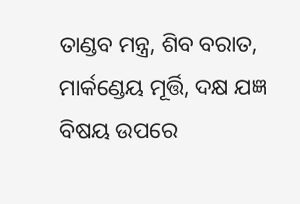ତାଣ୍ଡବ ମନ୍ତ୍ର, ଶିବ ବରାତ, ମାର୍କଣ୍ଡେୟ ମୂର୍ତ୍ତି, ଦକ୍ଷ ଯଜ୍ଞ ବିଷୟ ଉପରେ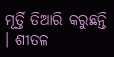ମୂର୍ତ୍ତି ତିଆରି କରୁଛନ୍ତି । ଶୀତଳ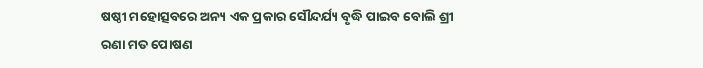ଷଷ୍ଠୀ ମହୋତ୍ସବରେ ଅନ୍ୟ ଏକ ପ୍ରକାର ସୌନ୍ଦର୍ଯ୍ୟ ବୃଦ୍ଧି ପାଇବ ବୋଲି ଶ୍ରୀ ରଣା ମତ ପୋଷଣ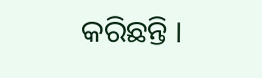କରିଛନ୍ତି ।